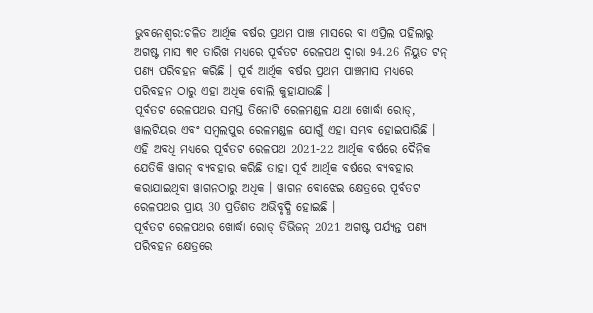ଭୁବନେଶ୍ବର:ଚଳିତ ଆର୍ଥିକ ବର୍ଷର ପ୍ରଥମ ପାଞ୍ଚ ମାସରେ ବା ଏପ୍ରିଲ ପହିଲାରୁ ଅଗଷ୍ଟ ମାସ ୩୧ ତାରିଖ ମଧ୍ୟରେ ପୂର୍ବତଟ ରେଳପଥ ଦ୍ୱାରା 94.26 ନିୟୁତ ଟନ୍ ପଣ୍ୟ ପରିବହନ କରିଛି । ପୂର୍ବ ଆର୍ଥିକ ବର୍ଷର ପ୍ରଥମ ପାଞ୍ଚମାସ ମଧ୍ୟରେ ପରିବହନ ଠାରୁ ଏହା ଅଧିକ ବୋଲି କୁହାଯାଉଛି ।
ପୂର୍ବତଟ ରେଳପଥର ସମସ୍ତ ତିନୋଟି ରେଳମଣ୍ଡଳ ଯଥା ଖୋର୍ଦ୍ଧା ରୋଡ୍, ୱାଲଟିୟର ଏବଂ ସମ୍ବଲପୁର ରେଳମଣ୍ଡଳ ଯୋଗୁଁ ଏହା ସମ୍ଭବ ହୋଇପାରିଛି । ଏହି ଅବଧି ମଧ୍ୟରେ ପୂର୍ବତଟ ରେଳପଥ 2021-22 ଆର୍ଥିକ ବର୍ଷରେ ଦୈନିକ ଯେତିକି ୱାଗନ୍ ବ୍ୟବହାର କରିଛି ତାହା ପୂର୍ବ ଆର୍ଥିକ ବର୍ଷରେ ବ୍ୟବହାର କରାଯାଇଥିବା ୱାଗନଠାରୁ ଅଧିକ । ୱାଗନ ବୋଝେଇ କ୍ଷେତ୍ରରେ ପୂର୍ବତଟ ରେଳପଥର ପ୍ରାୟ 30 ପ୍ରତିଶତ ଅଭିବୃଦ୍ଧି ହୋଇଛି ।
ପୂର୍ବତଟ ରେଳପଥର ଖୋର୍ଦ୍ଧା ରୋଡ୍ ଡିଭିଜନ୍ 2021 ଅଗଷ୍ଟ ପର୍ଯ୍ୟନ୍ତ ପଣ୍ୟ ପରିବହନ କ୍ଷେତ୍ରରେ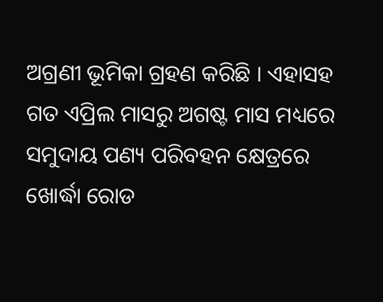ଅଗ୍ରଣୀ ଭୂମିକା ଗ୍ରହଣ କରିଛି । ଏହାସହ ଗତ ଏପ୍ରିଲ ମାସରୁ ଅଗଷ୍ଟ ମାସ ମଧ୍ୟରେ ସମୁଦାୟ ପଣ୍ୟ ପରିବହନ କ୍ଷେତ୍ରରେ ଖୋର୍ଦ୍ଧା ରୋଡ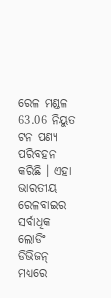ରେଳ ମଣ୍ଡଳ 63.06 ନିୟୁତ ଟନ ପଣ୍ୟ ପରିବହନ କରିଛି । ଏହା ଭାରତୀୟ ରେଳବାଇର ସର୍ବାଧିକ ଲୋଡିଂ ଡିଭିଜନ୍ ମଧ୍ୟରେ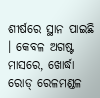ଶୀର୍ଷରେ ସ୍ଥାନ ପାଇଛି । କେବଳ ଅଗଷ୍ଟ ମାସରେ, ଖୋର୍ଦ୍ଧା ରୋଡ୍ ରେଳମଣ୍ଡଳ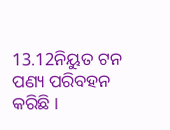13.12ନିୟୁତ ଟନ ପଣ୍ୟ ପରିବହନ କରିଛି ।